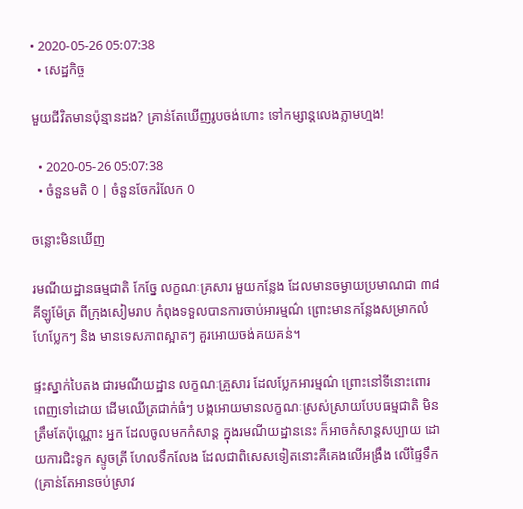• 2020-05-26 05:07:38
  • សេដ្ឋកិច្ច

មួយជីវិតមានប៉ុន្មានដង? គ្រាន់តែឃើញរូបចង់ហោះ ទៅកម្សាន្តលេងភ្លាមហ្មង!

  • 2020-05-26 05:07:38
  • ចំនួនមតិ 0 | ចំនួនចែករំលែក 0

ចន្លោះមិនឃើញ

រមណីយដ្ឋានធម្មជាតិ កែច្នែ លក្ខណៈគ្រសារ មួយកន្លែង ដែលមានចម្ងាយប្រមាណជា ៣៨គីឡូម៉ែត្រ ពីក្រុងសៀមរាប កំពុងទទួលបានការចាប់អារម្មណ៌ ព្រោះមានកន្លែងសម្រាកលំហែប្លែកៗ និង មានទេសភាពស្អាតៗ គួរអោយចង់គយគន់។

ផ្ទះស្នាក់បៃតង ជារមណីយដ្ឋាន លក្ខណៈគ្រួសារ ដែលប្លែកអារម្មណ៌ ព្រោះនៅទីនោះពោរពេញទៅដោយ ដើមឈើត្រជាក់ធំៗ បង្កអោយមានលក្ខណៈស្រស់ស្រាយបែបធម្មជាតិ មិនត្រឹមតែប៉ុណ្ណោះ អ្នក ដែលចូលមកកំសាន្ត ក្នុងរមណីយដ្ឋាននេះ ក៏អាចកំសាន្តសប្បាយ ដោយការជិះទូក ស្ទូចត្រី ហែលទឹកលែង ដែលជាពិសេសទៀតនោះគឺគេងលើអង្រឹង លើផ្ទៃទឹក (គ្រាន់តែអានចប់ស្រាវ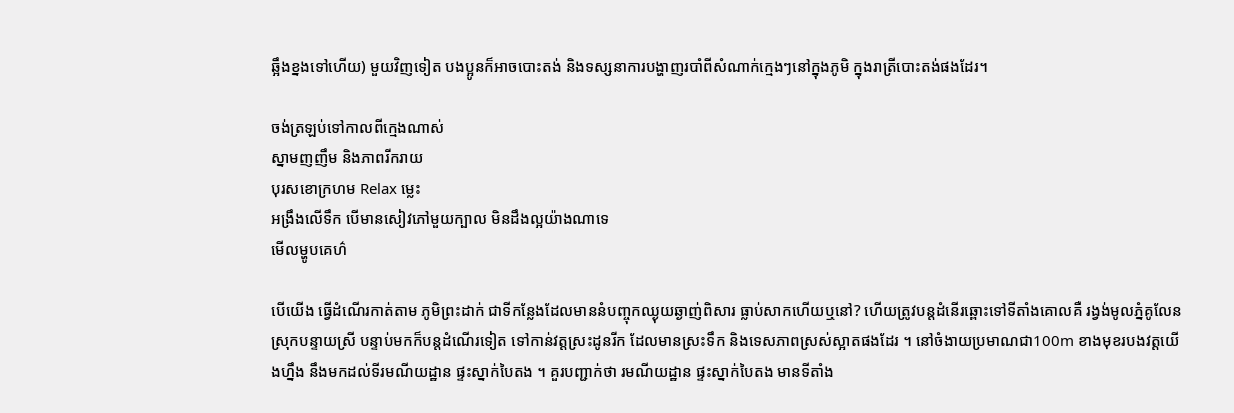ឆ្អឹងខ្នងទៅហើយ) មួយវិញទៀត បងប្អូនក៏អាចបោះតង់ និងទស្សនាការបង្ហាញរបាំពីសំណាក់ក្មេងៗនៅក្នុងភូមិ ក្នុងរាត្រីបោះតង់ផងដែរ។

ចង់ត្រឡប់ទៅកាលពីក្មេងណាស់
ស្នាមញញឹម និងភាពរីករាយ
បុរសខោក្រហម Relax ម្លេះ
អង្រឹងលើទឹក បើមានសៀវភៅមួយក្បាល មិនដឹងល្អយ៉ាងណាទេ
មើលម្ហូបគេហ៌

បើយើង ធ្វើដំណើរកាត់តាម ភូមិព្រះដាក់ ជាទីកន្លែងដែលមាននំបញ្ចុកឈ្ងុយឆ្ងាញ់ពិសារ ធ្លាប់សាកហើយឬនៅ? ហើយត្រូវបន្តដំនើរឆ្ពោះទៅទីតាំងគោលគឺ រង្វង់មូលភ្នំគូលែន ស្រុកបន្ទាយស្រី បន្ទាប់មកក៏បន្តដំណើរទៀត ទៅកាន់វត្តស្រះដូនរីក ដែលមានស្រះទឹក និងទេសភាពស្រស់ស្អាតផងដែរ ។ នៅចំងាយប្រមាណជា100m ខាងមុខរបងវត្តយើងហ្នឹង នឹងមកដល់ទីរមណីយដ្ឋាន ផ្ទះស្នាក់បៃតង ។ គួរបញ្ជាក់ថា រមណីយដ្ឋាន ផ្ទះស្នាក់បៃតង មានទីតាំង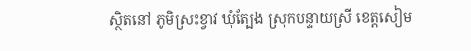ស្ថិតនៅ ភូមិស្រះខ្វាវ ឃុំត្បែង ស្រុកបន្ទាយស្រី ខេត្តសៀម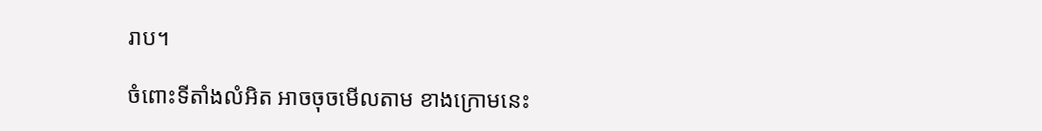រាប។

ចំពោះទីតាំងលំអិត អាចចុចមើលតាម ខាងក្រោមនេះ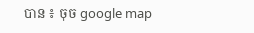បាន ៖ ចុច google map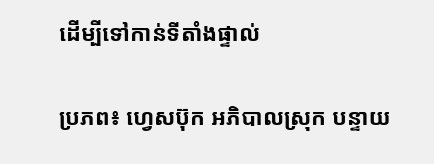ដើម្បីទៅកាន់ទីតាំងផ្ទាល់

ប្រភព៖ ហ្វេសប៊ុក អភិបាលស្រុក បន្ទាយ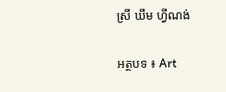ស្រី ឃឹម ហ្វីណង់

អត្ថបទ ៖ Art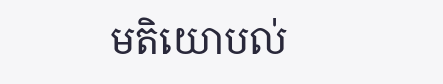មតិយោបល់